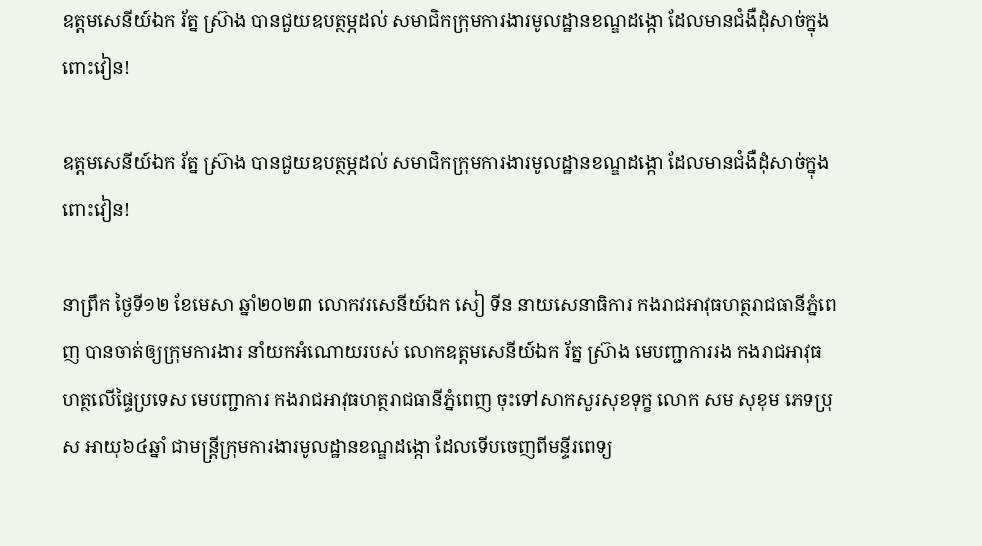ឧត្តមសេនីយ៍ឯក រ័ត្ន ស្រ៊ាង បានជួយឧបត្ថម្ភដល់ សមាជិកក្រុមការងារមូលដ្ឋានខណ្ឌដង្កោ ដែលមានជំងឺដុំសាច់ក្នុងពោះវៀន!

ឧត្តមសេនីយ៍ឯក រ័ត្ន ស្រ៊ាង បានជួយឧបត្ថម្ភដល់ សមាជិកក្រុមការងារមូលដ្ឋានខណ្ឌដង្កោ ដែលមានជំងឺដុំសាច់ក្នុងពោះវៀន!

នាព្រឹក ថ្ងៃទី១២ ខែមេសា ឆ្នាំ២០២៣ លោកវរសេនីយ៍ឯក សៀ ទីន នាយសេនាធិការ កងរាជអាវុធហត្ថរាជធានីភ្នំពេញ បានចាត់ឲ្យក្រុមការងារ នាំយកអំណោយរបស់ លោកឧត្តមសេនីយ៍ឯក រ័ត្ន ស្រ៊ាង មេបញ្ជាការរង កងរាជអាវុធហត្ថលើផ្ទៃប្រទេស មេបញ្ជាការ កងរាជអាវុធហត្ថរាជធានីភ្នំពេញ ចុះទៅសាកសួរសុខទុក្ខ លោក សម សុខុម ភេទប្រុស អាយុ៦៤ឆ្នាំ ជាមន្ត្រីក្រុមការងារមូលដ្ឋានខណ្ឌដង្កោ ដែលទើបចេញពីមន្ទីរពេទ្យ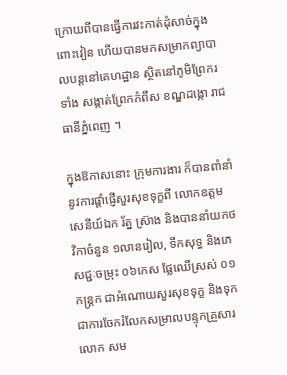ក្រោយពីបានធ្វើការវះកាត់ដុំសាច់ក្នុងពោះវៀន ហើយបានមកសម្រាកព្យាបាលបន្តនៅគេហដ្ឋាន ស្ថិតនៅភូមិព្រែករទាំង សង្កាត់ព្រែកកំពឹស ខណ្ឌដង្កោ រាជធានីភ្នំពេញ ។

ក្នុងឱកាសនោះ ក្រុមការងារ ក៏បានពាំនាំនូវការផ្តាំផ្ញើសួរសុខទុក្ខពី លោកឧត្តមសេនីយ៍ឯក រ័ត្ន ស៊្រាង និងបាននាំយកថវិកាចំនួន ១លានរៀល, ទឹកសុទ្ធ និងភេសជ្ជៈចម្រុះ ០៦កេស ផ្លែឈើស្រស់ ០១កន្ត្រក ជាអំណោយសួរសុខទុក្ខ និងទុកជាការចែករំលែកសម្រាលបន្ទុកគ្រួសារលោក សម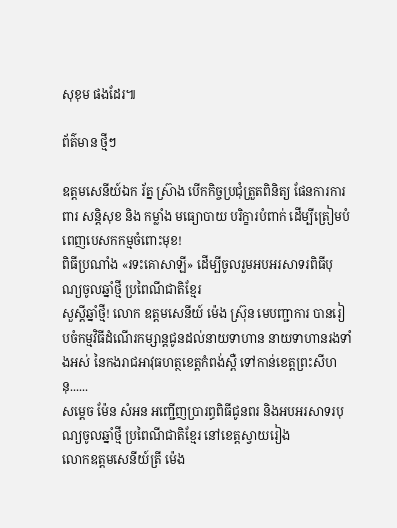សុខុម ផងដែរ៕

ព័ត៌មាន ថ្មីៗ

ឧត្តមសេនីយ៍ឯក រ័ត្ន ស្រ៊ាង បើកកិច្ចប្រជុំត្រួតពិនិត្យ ផែនការការពារ សន្តិសុខ និង កម្លាំង មធ្យោបាយ បរិក្ខារបំពាក់ ដើម្បីត្រៀមបំពេញបេសកកម្មចំពោះមុខ!
ពិធីប្រណាំង «រទះគោសាឡី» ដើម្បីចូលរួមអបអរសាទរពិធីបុណ្យចូលឆ្នាំថ្មី ប្រពៃណីជាតិខ្មែរ
សួស្តីឆ្នាំថ្មី! លោក ឧត្តមសេនីយ៍ ម៉េង ស្រ៊ុន មេបញ្ជាការ បានរៀបចំកម្មវិធីដំណើរកម្សាន្តជូនដល់នាយទាហាន នាយទាហានរងទាំងអស់ នៃកងរាជអាវុធហត្ថខេត្តកំពង់ស្ពឺ ទៅកាន់ខេត្តព្រះសីហនុ......
សម្តេច ម៉ែន សំអន អញ្ជើញប្រារព្ធពិធីជូនពរ និងអបអរសាទរបុណ្យចូលឆ្នាំថ្មី ប្រពៃណីជាតិខ្មែរ នៅខេត្តស្វាយរៀង
លោកឧត្តមសេនីយ៍ត្រី ម៉េង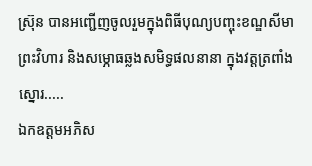ស្រ៊ុន បានអញ្ជើញចូលរួមក្នុងពិធីបុណ្យបញ្ចុះខណ្ឌសីមាព្រះវិហារ និងសម្ភោធឆ្លងសមិទ្ធផលនានា ក្នុងវត្តត្រពាំងស្នោរ.....
ឯកឧត្តមអភិស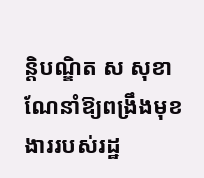ន្តិបណ្ឌិត ស សុខា ណែនាំឱ្យពង្រឹងមុខងាររបស់រដ្ឋ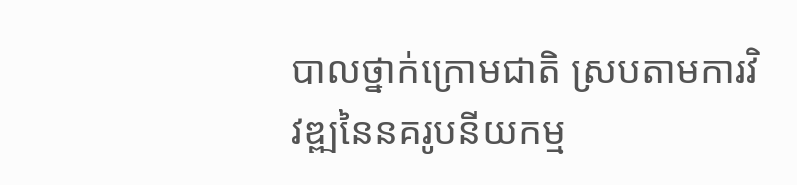បាលថ្នាក់ក្រោមជាតិ ស្របតាមការវិវឌ្ឍនៃនគរូបនីយកម្ម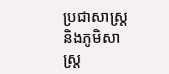ប្រជាសាស្ត្រ និងភូមិសាស្ត្រ